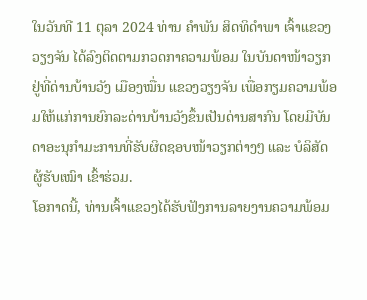ໃນວັນທີ 11 ຕຸລາ 2024 ທ່ານ ຄຳພັນ ສິດທິດຳພາ ເຈົ້າແຂວງວຽງຈັນ ໄດ້ລົງຕິດຕາມກວດກາຄວາມພ້ອມ ໃນບັນດາໜ້າວຽກຢູ່ທີ່ດ່ານບ້ານວັງ ເມືອງໝື່ນ ແຂວງວຽງຈັນ ເພື່ອກຽມຄວາມພ້ອມໃຫ້ແກ່ການຍົກລະດ່ານບ້ານວັງຂຶ້ນເປັນດ່ານສາກົນ ໂດຍມີບັນດາອະນຸກຳມະການທີ່ຮັບຜິດຊອບໜ້າວຽກຕ່າງໆ ແລະ ບໍລິສັດຜູ້ຮັບເໝົາ ເຂົ້າຮ່ວມ.
ໂອກາດນີ້, ທ່ານເຈົ້າແຂວງໄດ້ຮັບຟັງການລາຍງານຄວາມພ້ອມ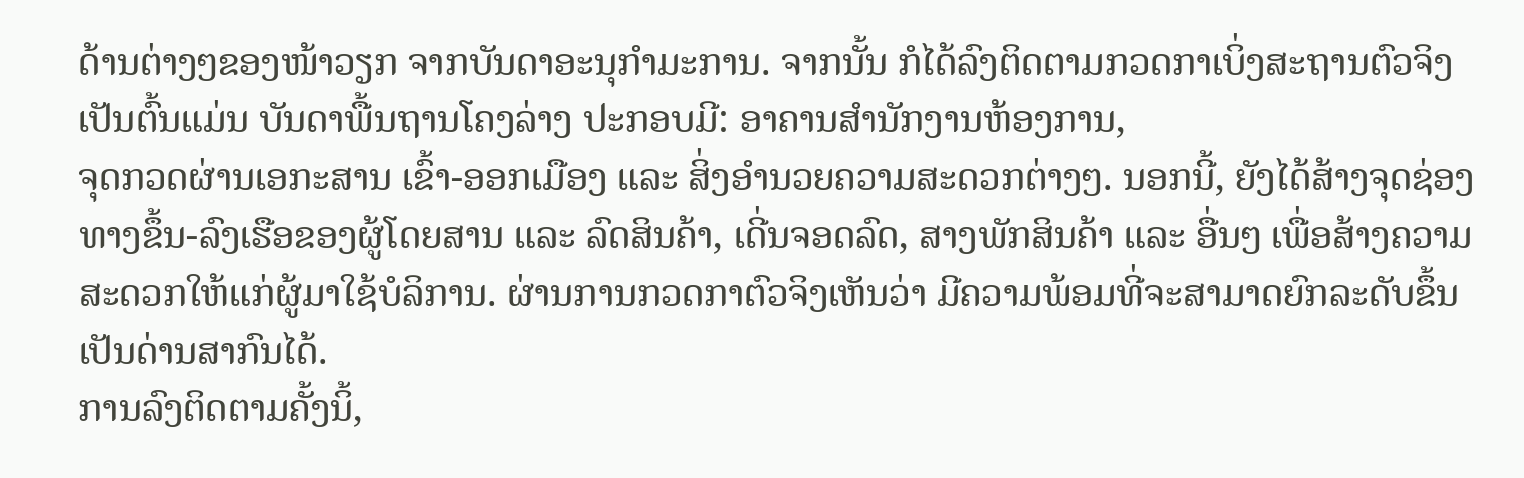ດ້ານຕ່າງໆຂອງໜ້າວຽກ ຈາກບັນດາອະນຸກຳມະການ. ຈາກນັ້ນ ກໍໄດ້ລົງຕິດຕາມກວດກາເບິ່ງສະຖານຕົວຈິງ ເປັນຕົ້ນແມ່ນ ບັນດາພື້ນຖານໂຄງລ່າງ ປະກອບມີ: ອາຄານສຳນັກງານຫ້ອງການ,
ຈຸດກວດຜ່ານເອກະສານ ເຂົ້າ-ອອກເມືອງ ແລະ ສິ່ງອຳນວຍຄວາມສະດວກຕ່າງໆ. ນອກນີ້, ຍັງໄດ້ສ້າງຈຸດຊ່ອງທາງຂຶ້ນ-ລົງເຮືອຂອງຜູ້ໂດຍສານ ແລະ ລົດສິນຄ້າ, ເດີ່ນຈອດລົດ, ສາງພັກສິນຄ້າ ແລະ ອື່ນໆ ເພື່ອສ້າງຄວາມສະດວກໃຫ້ແກ່ຜູ້ມາໃຊ້ບໍລິການ. ຜ່ານການກວດກາຕົວຈິງເຫັນວ່າ ມີຄວາມພ້ອມທີ່ຈະສາມາດຍົກລະດັບຂຶ້ນເປັນດ່ານສາກົນໄດ້.
ການລົງຕິດຕາມຄັ້ງນິ້,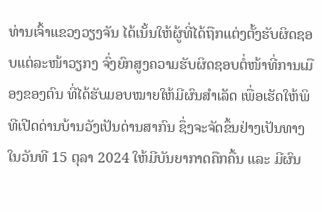ທ່ານເຈົ້າແຂວງວຽງຈັນ ໄດ້ເນັ້ນໃຫ້ຜູ້ທີ່ໄດ້ຖືກແຕ່ງຕັ້ງຮັບຜິດຊອບແຕ່ລະໜ້າວຽກງ ຈົ່ງຍົກສູງຄວາມຮັບຜິດຊອບຕໍ່ໜ້າທີ່ການເມືອງຂອງຕົນ ທີ່ໄດ້ຮັບມອບໝາຍໃຫ້ມີຜົນສຳເລັດ ເພື່ອເຮັດໃຫ້ພິທີເປີດດ່ານບ້ານວັງເປັນດ່ານສາກົນ ຊຶ່ງຈະຈັດຂຶ້ນຢ່າງເປັນທາງ ໃນວັນທີ 15 ຕຸລາ 2024 ໃຫ້ມີບັນຍາກາດຄືກຄື້ນ ແລະ ມີຜົນ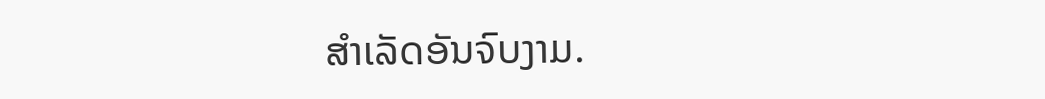ສຳເລັດອັນຈົບງາມ.